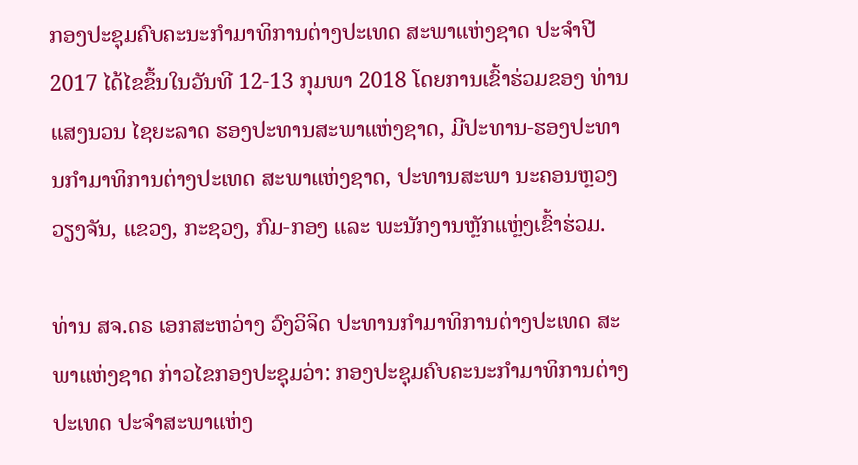ກອງປະຊຸມຄົບຄະນະກໍາມາທິການຕ່າງປະເທດ ສະພາແຫ່ງຊາດ ປະຈໍາປີ 2017 ໄດ້ໄຂຂຶ້ນໃນວັນທີ 12-13 ກຸມພາ 2018 ໂດຍການເຂົ້າຮ່ວມຂອງ ທ່ານ ແສງນວນ ໄຊຍະລາດ ຮອງປະທານສະພາແຫ່ງຊາດ, ມີປະທານ-ຮອງປະທານກໍາມາທິການຕ່າງປະເທດ ສະພາແຫ່ງຊາດ, ປະທານສະພາ ນະຄອນຫຼວງວຽງຈັນ, ແຂວງ, ກະຊວງ, ກົມ-ກອງ ແລະ ພະນັກງານຫຼັກແຫຼ່ງເຂົ້າຮ່ວມ.

ທ່ານ ສຈ.ດຣ ເອກສະຫວ່າງ ວົງວິຈິດ ປະທານກໍາມາທິການຕ່າງປະເທດ ສະພາແຫ່ງຊາດ ກ່າວໄຂກອງປະຊຸມວ່າ: ກອງປະຊຸມຄົບຄະນະກໍາມາທິການຕ່າງປະເທດ ປະຈໍາສະພາແຫ່ງ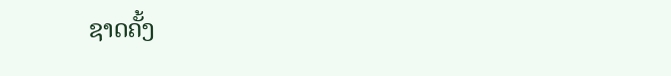ຊາດຄັ້ງ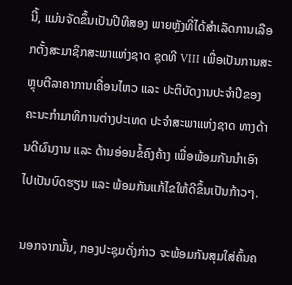ນີ້, ແມ່ນຈັດຂຶ້ນເປັນປີທີສອງ ພາຍຫຼັງທີ່ໄດ້ສໍາເລັດການເລືອກຕັ້ງສະມາຊິກສະພາແຫ່ງຊາດ ຊຸດທີ VIII ເພື່ອເປັນການສະຫຼຸບຕີລາຄາການເຄື່ອນໄຫວ ແລະ ປະຕິບັດງານປະຈໍາປີຂອງຄະນະກໍາມາທິການຕ່າງປະເທດ ປະຈໍາສະພາແຫ່ງຊາດ ທາງດ້ານດີຜົນງານ ແລະ ດ້ານອ່ອນຂໍ້ຄົງຄ້າງ ເພື່ອພ້ອມກັນນໍາເອົາໄປເປັນບົດຮຽນ ແລະ ພ້ອມກັນແກ້ໄຂໃຫ້ດີຂຶ້ນເປັນກ້າວໆ.

ນອກຈາກນັ້ນ, ກອງປະຊຸມດັ່ງກ່າວ ຈະພ້ອມກັນສຸມໃສ່ຄົ້ນຄ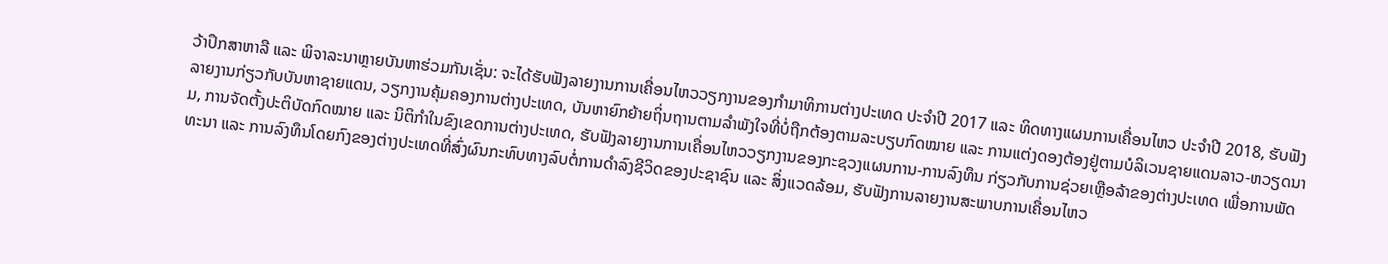ວ້າປຶກສາຫາລື ແລະ ພິຈາລະນາຫຼາຍບັນຫາຮ່ວມກັນເຊັ່ນ: ຈະໄດ້ຮັບຟັງລາຍງານການເຄື່ອນໄຫວວຽກງານຂອງກໍາມາທິການຕ່າງປະເທດ ປະຈໍາປີ 2017 ແລະ ທິດທາງແຜນການເຄື່ອນໄຫວ ປະຈໍາປີ 2018, ຮັບຟັງລາຍງານກ່ຽວກັບບັນຫາຊາຍແດນ, ວຽກງານຄຸ້ມຄອງການຕ່າງປະເທດ, ບັນຫາຍົກຍ້າຍຖິ່ນຖານຕາມລໍາພັງໃຈທີ່ບໍ່ຖືກຕ້ອງຕາມລະບຽບກົດໝາຍ ແລະ ການແຕ່ງດອງຕ້ອງຢູ່ຕາມບໍລິເວນຊາຍແດນລາວ-ຫວຽດນາມ, ການຈັດຕັ້ງປະຕິບັດກົດໝາຍ ແລະ ນິຕິກໍາໃນຂົງເຂດການຕ່າງປະເທດ, ຮັບຟັງລາຍງານການເຄື່ອນໄຫວວຽກງານຂອງກະຊວງແຜນການ-ການລົງທຶນ ກ່ຽວກັບການຊ່ວຍເຫຼືອລ້າຂອງຕ່າງປະເທດ ເພື່ອການພັດທະນາ ແລະ ການລົງທຶນໂດຍກົງຂອງຕ່າງປະເທດທີ່ສົ່ງຜົນກະທົບທາງລົບຕໍ່ການດໍາລົງຊີວິດຂອງປະຊາຊົນ ແລະ ສິ່ງແວດລ້ອມ, ຮັບຟັງການລາຍງານສະພາບການເຄື່ອນໄຫວ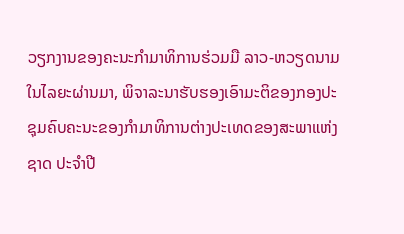ວຽກງານຂອງຄະນະກໍາມາທິການຮ່ວມມື ລາວ-ຫວຽດນາມ ໃນໄລຍະຜ່ານມາ, ພິຈາລະນາຮັບຮອງເອົາມະຕິຂອງກອງປະຊຸມຄົບຄະນະຂອງກໍາມາທິການຕ່າງປະເທດຂອງສະພາແຫ່ງຊາດ ປະຈໍາປີ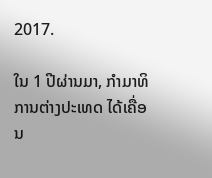2017.

ໃນ 1 ປີຜ່ານມາ, ກໍາມາທິການຕ່າງປະເທດ ໄດ້ເຄື່ອນ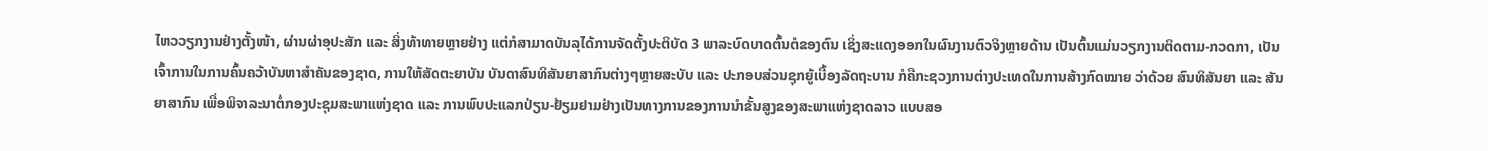ໄຫວວຽກງານຢ່າງຕັ້ງໜ້າ, ຜ່ານຜ່າອຸປະສັກ ແລະ ສິ່ງທ້າທາຍຫຼາຍຢ່າງ ແຕ່ກໍສາມາດບັນລຸໄດ້ການຈັດຕັ້ງປະຕິບັດ 3 ພາລະບົດບາດຕົ້ນຕໍຂອງຕົນ ເຊິ່ງສະແດງອອກໃນຜົນງານຕົວຈິງຫຼາຍດ້ານ ເປັນຕົ້ນແມ່ນວຽກງານຕິດຕາມ-ກວດກາ, ເປັນເຈົ້າການໃນການຄົ້ນຄວ້າບັນຫາສໍາຄັນຂອງຊາດ, ການໃຫ້ສັດຕະຍາບັນ ບັນດາສົນທິສັນຍາສາກົນຕ່າງໆຫຼາຍສະບັບ ແລະ ປະກອບສ່ວນຊຸກຍູ້ເບື້ອງລັດຖະບານ ກໍຄືກະຊວງການຕ່າງປະເທດໃນການສ້າງກົດໝາຍ ວ່າດ້ວຍ ສົນທິສັນຍາ ແລະ ສັນຍາສາກົນ ເພື່ອພິຈາລະນາຕໍ່ກອງປະຊຸມສະພາແຫ່ງຊາດ ແລະ ການພົບປະແລກປ່ຽນ-ຢ້ຽມຢາມຢ່າງເປັນທາງການຂອງການນໍາຂັ້ນສູງຂອງສະພາແຫ່ງຊາດລາວ ແບບສອ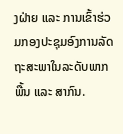ງຝ່າຍ ແລະ ການເຂົ້າຮ່ວມກອງປະຊຸມອົງການລັດຖະສະພາໃນລະດັບພາກພື້ນ ແລະ ສາກົນ.